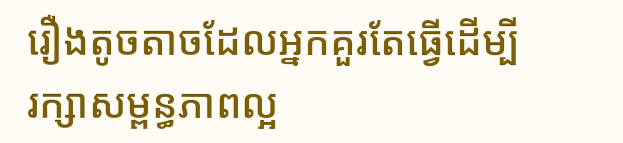រឿងតូចតាចដែលអ្នកគួរតែធ្វើដើម្បីរក្សាសម្ពន្ធភាពល្អ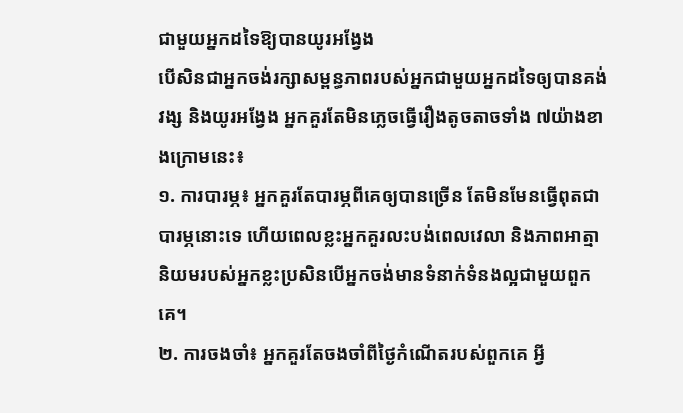ជាមួយអ្នកដទៃឱ្យបានយូរអង្វែង
បើសិនជាអ្នកចង់រក្សាសម្ពន្ធភាពរបស់អ្នកជាមួយអ្នកដទៃឲ្យបានគង់វង្ស និងយូរអង្វែង អ្នកគួរតែមិនភ្លេចធ្វើរឿងតូចតាចទាំង ៧យ៉ាងខាងក្រោមនេះ៖
១. ការបារម្ភ៖ អ្នកគួរតែបារម្ភពីគេឲ្យបានច្រើន តែមិនមែនធ្វើពុតជាបារម្ភនោះទេ ហើយពេលខ្លះអ្នកគួរលះបង់ពេលវេលា និងភាពអាត្មានិយមរបស់អ្នកខ្លះប្រសិនបើអ្នកចង់មានទំនាក់ទំនងល្អជាមួយពួកគេ។
២. ការចងចាំ៖ អ្នកគួរតែចងចាំពីថ្ងៃកំណើតរបស់ពួកគេ អ្វី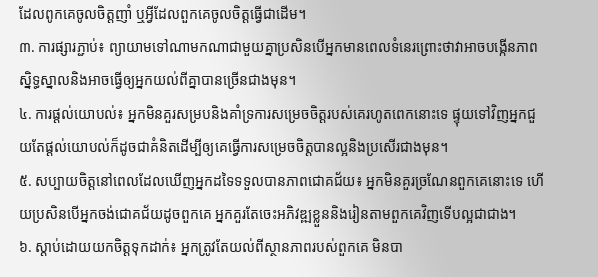ដែលពូកគេចូលចិត្តញាំ ឬអ្វីដែលពួកគេចូលចិត្តធ្វើជាដើម។
៣. ការផ្សារភ្ជាប់៖ ព្យាយាមទៅណាមកណាជាមួយគ្នាប្រសិនបើអ្នកមានពេលទំនេរព្រោះថាវាអាចបង្កើនភាពស្និទ្ធស្នាលនិងអាចធ្វើឲ្យអ្នកយល់ពីគ្នាបានច្រើនជាងមុន។
៤. ការផ្ដល់យោបល់៖ អ្នកមិនគួរសម្របនិងគាំទ្រការសម្រេចចិត្តរបស់គេរហូតពេកនោះទេ ផ្ទុយទៅវិញអ្នកជួយតែផ្ដល់យោបល់ក៏ដូចជាគំនិតដើម្បីឲ្យគេធ្វើការសម្រេចចិត្តបានល្អនិងប្រសើរជាងមុន។
៥. សប្បាយចិត្តនៅពេលដែលឃើញអ្នកដទៃទទួលបានភាពជោគជ័យ៖ អ្នកមិនគួរច្រណែនពួកគេនោះទេ ហើយប្រសិនបើអ្នកចង់ជោគជ័យដូចពួកគេ អ្នកគួរតែចេះអភិវឌ្ឍខ្លួននិងរៀនតាមពួកគេវិញទើបល្អជាជាង។
៦. ស្ដាប់ដោយយកចិត្តទុកដាក់៖ អ្នកត្រូវតែយល់ពីស្ថានភាពរបស់ពួកគេ មិនបា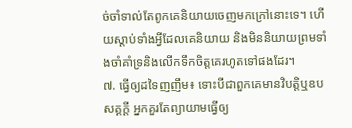ច់ចាំទាល់តែពូកគេនិយាយចេញមកក្រៅនោះទេ។ ហើយស្ដាប់ទាំងអ្វីដែលគេនិយាយ និងមិននិយាយព្រមទាំងចាំគាំទ្រនិងលើកទឹកចិត្តគេរហូតទៅផងដែរ។
៧. ធ្វើឲ្យដទៃញញឹម៖ ទោះបីជាពួកគេមានវិបត្តិឬឧបសគ្គក្ដី អ្នកគួរតែព្យាយាមធ្វើឲ្យ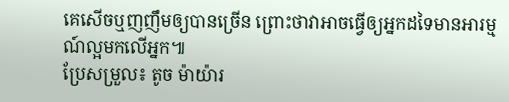គេសើចឬញញឹមឲ្យបានច្រើន ព្រោះថាវាអាចធ្វើឲ្យអ្នកដទៃមានអារម្មណ៍ល្អមកលើអ្នក៕
ប្រែសម្រួល៖ តូច ម៉ាយ៉ារ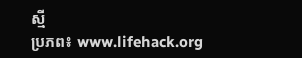ស្មី
ប្រភព៖ www.lifehack.org